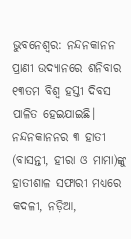ଭୁବନେଶ୍ବର: ନନ୍ଦନକାନନ ପ୍ରାଣୀ ଉଦ୍ୟାନରେ ଶନିବାର ୧୩ତମ ବିଶ୍ବ ହସ୍ତୀ ଦିବସ ପାଳିତ ହେଇଯାଇଛି। ନନ୍ଦନକାନନର ୩ ହାତୀ (ବାସନ୍ତୀ, ହୀରା ଓ ମାମା)ଙ୍କୁ ହାତୀଶାଳ ସଫାରୀ ମଧ୍ୟରେ କଦଳୀ, ନଡ଼ିଆ,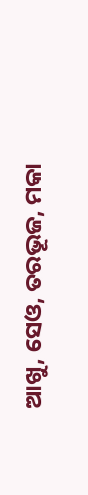ଆଖୁ, ସେଓ, ତରଭୂଜ, ମକା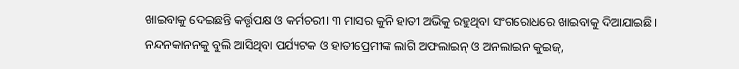ଖାଇବାକୁ ଦେଇଛନ୍ତି କର୍ତ୍ତୃପକ୍ଷ ଓ କର୍ମଚରୀ। ୩ ମାସର କୁନି ହାତୀ ଅଭିକୁ ରହୁଥିବା ସଂଗରୋଧରେ ଖାଇବାକୁ ଦିଆଯାଇଛି। ନନ୍ଦନକାନନକୁ ବୁଲି ଆସିଥିବା ପର୍ଯ୍ୟଟକ ଓ ହାତୀପ୍ରେମୀଙ୍କ ଲାଗି ଅଫଲାଇନ୍ ଓ ଅନଲାଇନ କୁଇଜ୍,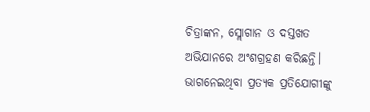ଚିତ୍ରାଙ୍କନ, ସ୍ଲୋଗାନ ଓ ଦସ୍ତଖତ ଅଭିଯାନରେ ଅଂଶଗ୍ରହଣ କରିଛନ୍ତି।
ଭାଗନେଇଥିବା ପ୍ରତ୍ୟକ ପ୍ରତିଯୋଗୀଙ୍କୁ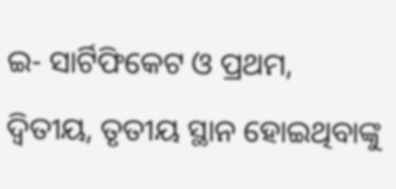ଇ- ସାର୍ଟିଫିକେଟ ଓ ପ୍ରଥମ, ଦ୍ୱିତୀୟ, ତୃତୀୟ ସ୍ଥାନ ହୋଇଥିବାଙ୍କୁ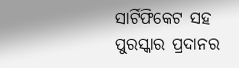ସାର୍ଟିଫିକେଟ ସହ ପୁରସ୍କାର ପ୍ରଦାନର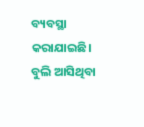ବ୍ୟବସ୍ଥା କରାଯାଇଛି। ବୁଲି ଆସିଥିବା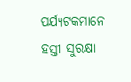ପର୍ଯ୍ୟଟକମାନେ ହସ୍ତୀ ସୁରକ୍ଷା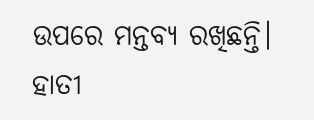ଉପରେ ମନ୍ତବ୍ୟ ରଖିଛନ୍ତି। ହାତୀ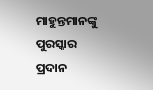ମାହୁନ୍ତମାନଙ୍କୁ ପୁରସ୍କାର ପ୍ରଦାନ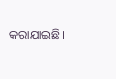କରାଯାଇଛି।